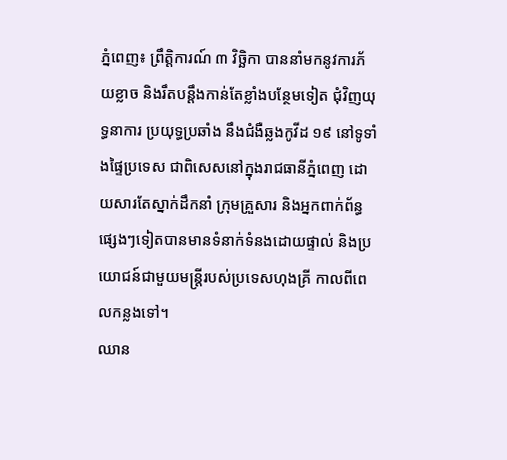ភ្នំពេញ៖ ព្រឹត្តិការណ៍ ៣ វិច្ឆិកា បាននាំមកនូវការភ័យខ្លាច និងរឹតបន្តឹងកាន់តែខ្លាំងបន្ថែមទៀត ជុំវិញយុទ្ធនាការ ប្រយុទ្ធប្រឆាំង នឹងជំងឺឆ្លងកូវីដ ១៩ នៅទូទាំងផ្ទៃប្រទេស ជាពិសេសនៅក្នុងរាជធានីភ្នំពេញ ដោយសារតែស្នាក់ដឹកនាំ ក្រុមគ្រួសារ និងអ្នកពាក់ព័ន្ធផ្សេងៗទៀតបានមានទំនាក់ទំនងដោយផ្ទាល់ និងប្រយោជន៍ជាមួយមន្ត្រីរបស់ប្រទេសហុងគ្រី កាលពីពេលកន្លងទៅ។
ឈាន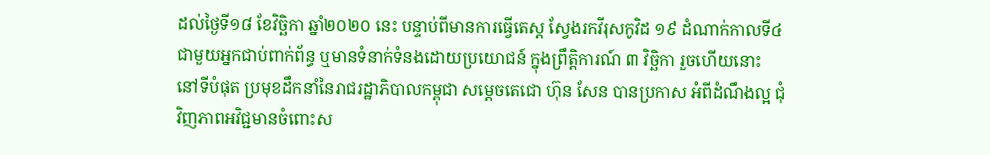ដល់ថ្ងៃទី១៨ ខែវិច្ឆិកា ឆ្នាំ២០២០ នេះ បន្ទាប់ពីមានការធ្វើតេស្ដ ស្វែងរកវីរុសកូវិដ ១៩ ដំណាក់កាលទី៤ ជាមួយអ្នកជាប់ពាក់ព័ន្ធ ឬមានទំនាក់ទំនងដោយប្រយោជន៍ ក្នុងព្រឹត្តិការណ៍ ៣ វិច្ឆិកា រួចហើយនោះ នៅទីបំផុត ប្រមុខដឹកនាំនៃរាជរដ្ឋាភិបាលកម្ពុជា សម្ដេចតេជោ ហ៊ុន សែន បានប្រកាស អំពីដំណឹងល្អ ជុំវិញភាពអវិជ្ជមានចំពោះស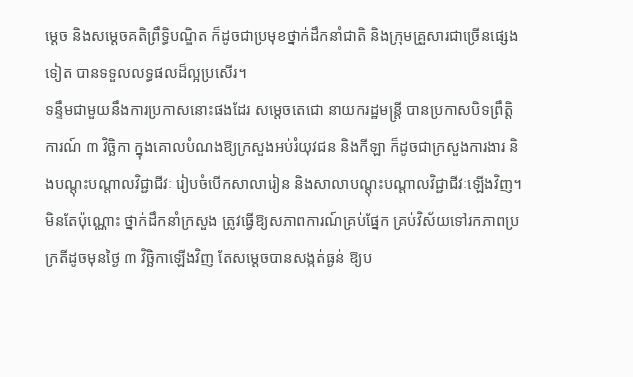ម្ដេច និងសម្ដេចគតិព្រឹទ្ធិបណ្ឌិត ក៏ដូចជាប្រមុខថ្នាក់ដឹកនាំជាតិ និងក្រុមគ្រួសារជាច្រើនផ្សេងទៀត បានទទួលលទ្ធផលដ៏ល្អប្រសើរ។
ទន្ទឹមជាមួយនឹងការប្រកាសនោះផងដែរ សម្តេចតេជោ នាយករដ្ឋមន្ត្រី បានប្រកាសបិទព្រឹត្តិការណ៍ ៣ វិច្ឆិកា ក្នុងគោលបំណងឱ្យក្រសួងអប់រំយុវជន និងកីឡា ក៏ដូចជាក្រសួងការងារ និងបណ្ដុះបណ្ដាលវិជ្ជាជីវៈ រៀបចំបើកសាលារៀន និងសាលាបណ្ដុះបណ្ដាលវិជ្ជាជីវៈឡើងវិញ។ មិនតែប៉ុណ្ណោះ ថ្នាក់ដឹកនាំក្រសួង ត្រូវធ្វើឱ្យសភាពការណ៍គ្រប់ផ្នែក គ្រប់វិស័យទៅរកភាពប្រក្រតីដូចមុនថ្ងៃ ៣ វិច្ឆិកាឡើងវិញ តែសម្ដេចបានសង្កត់ធ្ងន់ ឱ្យប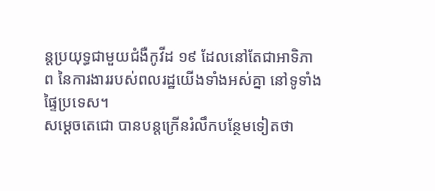ន្តប្រយុទ្ធជាមួយជំងឺកូវីដ ១៩ ដែលនៅតែជាអាទិភាព នៃការងាររបស់ពលរដ្ឋយើងទាំងអស់គ្នា នៅទូទាំងផ្ទៃប្រទេស។
សម្ដេចតេជោ បានបន្តក្រើនរំលឹកបន្ថែមទៀតថា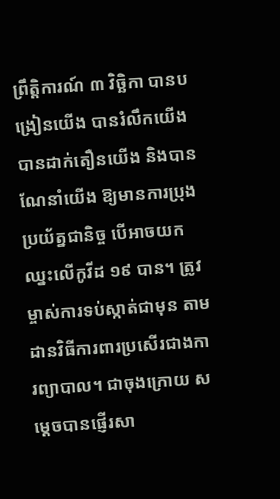ព្រឹត្តិការណ៍ ៣ វិច្ឆិកា បានបង្រៀនយើង បានរំលឹកយើង បានដាក់តឿនយើង និងបានណែនាំយើង ឱ្យមានការប្រុងប្រយ័ត្នជានិច្ច បើអាចយកឈ្នះលើកូវីដ ១៩ បាន។ ត្រូវម្ចាស់ការទប់ស្កាត់ជាមុន តាមដានវិធីការពារប្រសើរជាងការព្យាបាល។ ជាចុងក្រោយ សម្ដេចបានផ្ញើរសា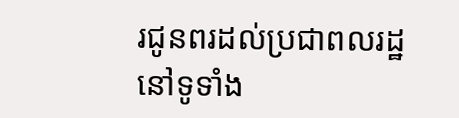រជូនពរដល់ប្រជាពលរដ្ឋនៅទូទាំង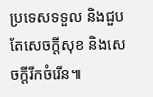ប្រទេសទទួល និងជួបតែសេចក្ដីសុខ និងសេចក្ដីរីកចំរើន៕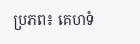ប្រភព៖ គេហទំ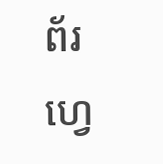ព័រហ្វេ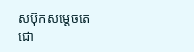សប៊ុកសម្ដេចតេជោ